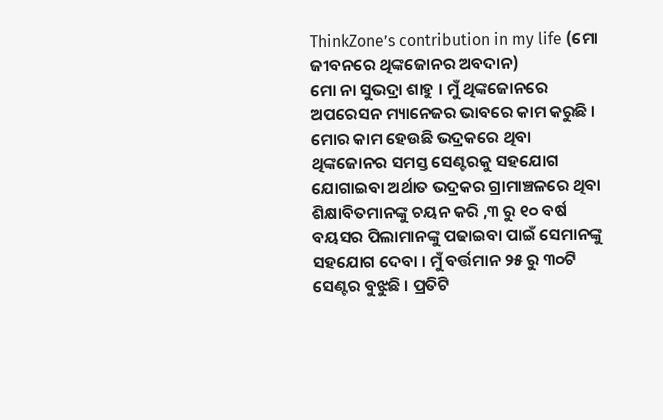ThinkZone’s contribution in my life (ମୋ ଜୀବନରେ ଥିଙ୍କଜୋନର ଅବଦାନ)
ମୋ ନା ସୁଭଦ୍ରା ଶାହୁ । ମୁଁ ଥିଙ୍କଜୋନରେ ଅପରେସନ ମ୍ୟାନେଜର ଭାବରେ କାମ କରୁଛି । ମୋର କାମ ହେଉଛି ଭଦ୍ରକରେ ଥିବା ଥିଙ୍କଜୋନର ସମସ୍ତ ସେଣ୍ଟରକୁ ସହଯୋଗ ଯୋଗାଇବା ଅର୍ଥାତ ଭଦ୍ରକର ଗ୍ରାମାଞ୍ଚଳରେ ଥିବା ଶିକ୍ଷାବିତମାନଙ୍କୁ ଚୟନ କରି ,୩ ରୁ ୧୦ ବର୍ଷ ବୟସର ପିଲାମାନଙ୍କୁ ପଢାଇବା ପାଇଁ ସେମାନଙ୍କୁ ସହଯୋଗ ଦେବା । ମୁଁ ବର୍ତ୍ତମାନ ୨୫ ରୁ ୩୦ଟି ସେଣ୍ଟର ବୁଝୁଛି । ପ୍ରତିଟି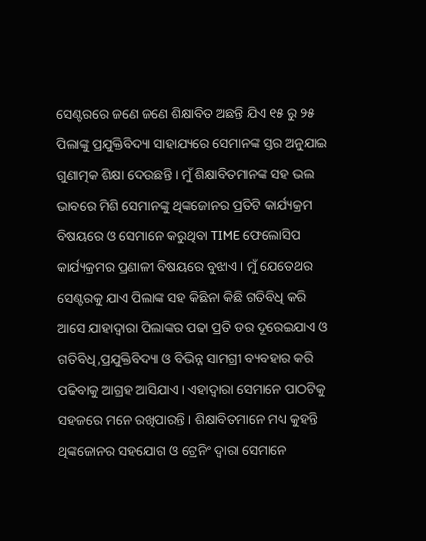ସେଣ୍ଟରରେ ଜଣେ ଜଣେ ଶିକ୍ଷାବିତ ଅଛନ୍ତି ଯିଏ ୧୫ ରୁ ୨୫ ପିଲାଙ୍କୁ ପ୍ରଯୁକ୍ତିବିଦ୍ୟା ସାହାଯ୍ୟରେ ସେମାନଙ୍କ ସ୍ତର ଅନୁଯାଇ ଗୁଣାତ୍ମକ ଶିକ୍ଷା ଦେଉଛନ୍ତି । ମୁଁ ଶିକ୍ଷାବିତମାନଙ୍କ ସହ ଭଲ ଭାବରେ ମିଶି ସେମାନଙ୍କୁ ଥିଙ୍କଜୋନର ପ୍ରତିଟି କାର୍ଯ୍ୟକ୍ରମ ବିଷୟରେ ଓ ସେମାନେ କରୁଥିବା TIME ଫେଲୋସିପ କାର୍ଯ୍ୟକ୍ରମର ପ୍ରଣାଳୀ ବିଷୟରେ ବୁଝାଏ । ମୁଁ ଯେତେଥର ସେଣ୍ଟରକୁ ଯାଏ ପିଲାଙ୍କ ସହ କିଛିନା କିଛି ଗତିବିଧି କରି ଆସେ ଯାହାଦ୍ଵାରା ପିଲାଙ୍କର ପଢା ପ୍ରତି ଡର ଦୂରେଇଯାଏ ଓ ଗତିବିଧି,ପ୍ରଯୁକ୍ତିବିଦ୍ୟା ଓ ବିଭିନ୍ନ ସାମଗ୍ରୀ ବ୍ୟବହାର କରି ପଢିବାକୁ ଆଗ୍ରହ ଆସିଯାଏ । ଏହାଦ୍ବାରା ସେମାନେ ପାଠଟିକୁ ସହଜରେ ମନେ ରଖିପାରନ୍ତି । ଶିକ୍ଷାବିତମାନେ ମଧ୍ୟ କୁହନ୍ତି ଥିଙ୍କଜୋନର ସହଯୋଗ ଓ ଟ୍ରେନିଂ ଦ୍ଵାରା ସେମାନେ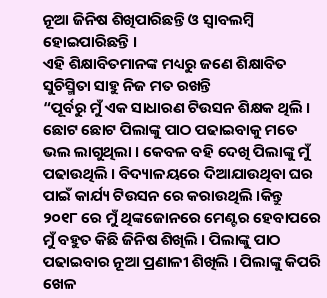ନୂଆ ଜିନିଷ ଶିଖିପାରିଛନ୍ତି ଓ ସ୍ଵାବଲମ୍ବି ହୋଇପାରିଛନ୍ତି ।
ଏହି ଶିକ୍ଷାବିତମାନଙ୍କ ମଧ୍ୟରୁ ଜଣେ ଶିକ୍ଷାବିତ ସୁଚିସ୍ମିତା ସାହୁ ନିଜ ମତ ରଖନ୍ତି
“ପୂର୍ବରୁ ମୁଁ ଏକ ସାଧାରଣ ଟିଉସନ ଶିକ୍ଷକ ଥିଲି । ଛୋଟ ଛୋଟ ପିଲାଙ୍କୁ ପାଠ ପଢାଇବାକୁ ମତେ ଭଲ ଲାଗୁଥିଲା । କେବଳ ବହି ଦେଖି ପିଲାଙ୍କୁ ମୁଁ ପଢାଉଥିଲି । ବିଦ୍ୟାଳୟରେ ଦିଆଯାଉଥିବା ଘର ପାଇଁ କାର୍ଯ୍ୟ ଟିଉସନ ରେ କରାଉଥିଲି ।କିନ୍ତୁ ୨୦୧୮ ରେ ମୁଁ ଥିଙ୍କଜୋନରେ ମେଣ୍ଟର ହେବାପରେ ମୁଁ ବହୁତ କିଛି ଜିନିଷ ଶିଖିଲି । ପିଲାଙ୍କୁ ପାଠ ପଢାଇବାର ନୂଆ ପ୍ରଣାଳୀ ଶିଖିଲି । ପିଲାଙ୍କୁ କିପରି ଖେଳ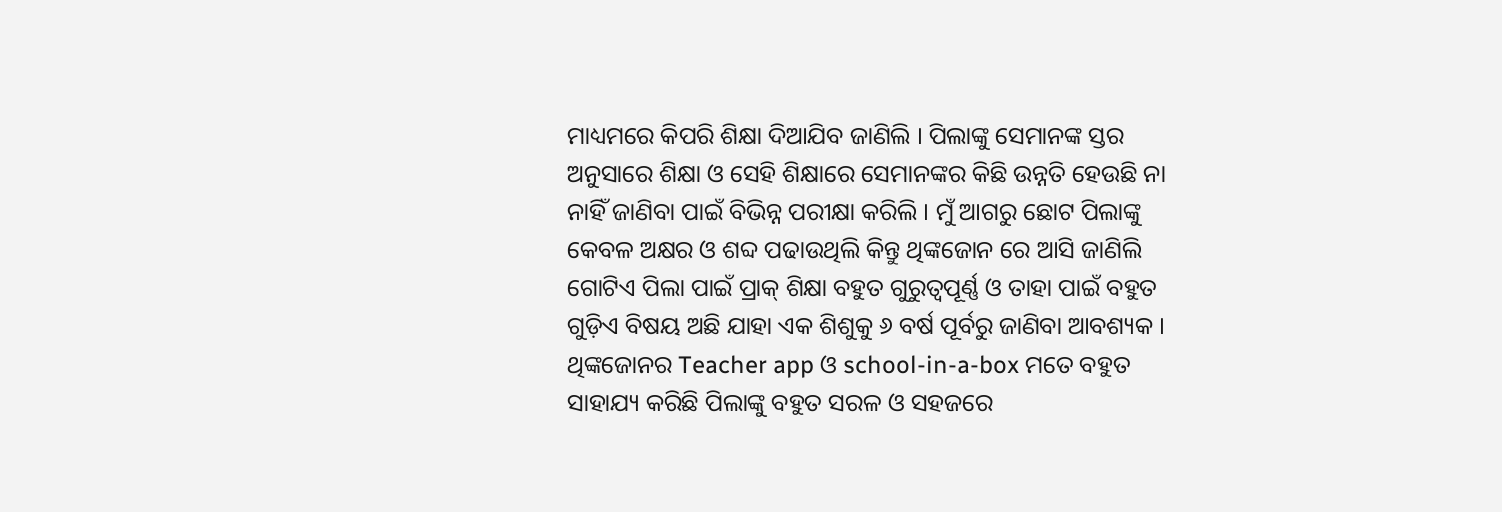ମାଧ୍ୟମରେ କିପରି ଶିକ୍ଷା ଦିଆଯିବ ଜାଣିଲି । ପିଲାଙ୍କୁ ସେମାନଙ୍କ ସ୍ତର ଅନୁସାରେ ଶିକ୍ଷା ଓ ସେହି ଶିକ୍ଷାରେ ସେମାନଙ୍କର କିଛି ଉନ୍ନତି ହେଉଛି ନା ନାହିଁ ଜାଣିବା ପାଇଁ ବିଭିନ୍ନ ପରୀକ୍ଷା କରିଲି । ମୁଁ ଆଗରୁ ଛୋଟ ପିଲାଙ୍କୁ କେବଳ ଅକ୍ଷର ଓ ଶବ୍ଦ ପଢାଉଥିଲି କିନ୍ତୁ ଥିଙ୍କଜୋନ ରେ ଆସି ଜାଣିଲି ଗୋଟିଏ ପିଲା ପାଇଁ ପ୍ରାକ୍ ଶିକ୍ଷା ବହୁତ ଗୁରୁତ୍ୱପୂର୍ଣ୍ଣ ଓ ତାହା ପାଇଁ ବହୁତ ଗୁଡ଼ିଏ ବିଷୟ ଅଛି ଯାହା ଏକ ଶିଶୁକୁ ୬ ବର୍ଷ ପୂର୍ବରୁ ଜାଣିବା ଆବଶ୍ୟକ । ଥିଙ୍କଜୋନର Teacher app ଓ school-in-a-box ମତେ ବହୁତ ସାହାଯ୍ୟ କରିଛି ପିଲାଙ୍କୁ ବହୁତ ସରଳ ଓ ସହଜରେ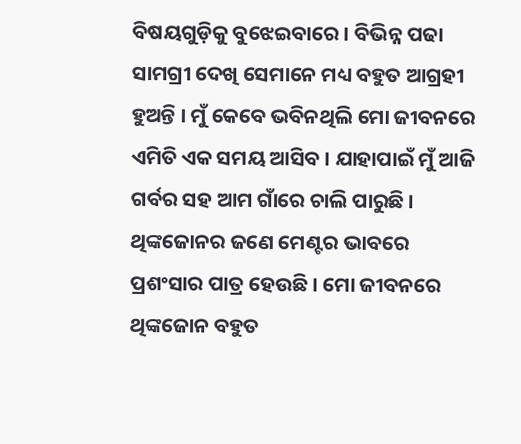ବିଷୟଗୁଡ଼ିକୁ ବୁଝେଇବାରେ । ବିଭିନ୍ନ ପଢା ସାମଗ୍ରୀ ଦେଖି ସେମାନେ ମଧ୍ୟ ବହୁତ ଆଗ୍ରହୀ ହୁଅନ୍ତି । ମୁଁ କେବେ ଭବିନଥିଲି ମୋ ଜୀବନରେ ଏମିତି ଏକ ସମୟ ଆସିବ । ଯାହାପାଇଁ ମୁଁ ଆଜି ଗର୍ବର ସହ ଆମ ଗାଁରେ ଚାଲି ପାରୁଛି । ଥିଙ୍କଜୋନର ଜଣେ ମେଣ୍ଟର ଭାବରେ ପ୍ରଶଂସାର ପାତ୍ର ହେଉଛି । ମୋ ଜୀବନରେ ଥିଙ୍କଜୋନ ବହୁତ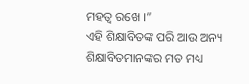ମହତ୍ଵ ରଖେ ।”
ଏହି ଶିକ୍ଷାବିତଙ୍କ ପରି ଆଉ ଅନ୍ୟ ଶିକ୍ଷାବିତମାନଙ୍କର ମତ ମଧ୍ୟ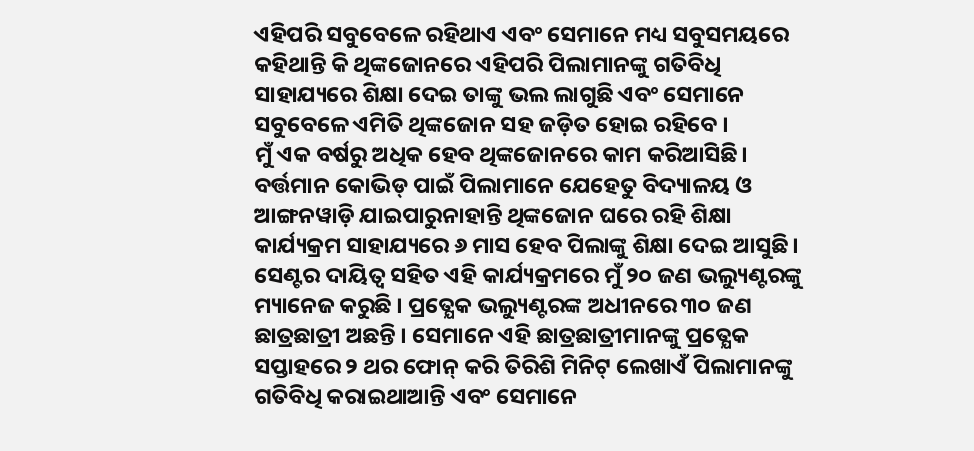ଏହିପରି ସବୁବେଳେ ରହିଥାଏ ଏବଂ ସେମାନେ ମଧ୍ୟ ସବୁସମୟରେ କହିଥାନ୍ତି କି ଥିଙ୍କଜୋନରେ ଏହିପରି ପିଲାମାନଙ୍କୁ ଗତିବିଧି ସାହାଯ୍ୟରେ ଶିକ୍ଷା ଦେଇ ତାଙ୍କୁ ଭଲ ଲାଗୁଛି ଏବଂ ସେମାନେ ସବୁବେଳେ ଏମିତି ଥିଙ୍କଜୋନ ସହ ଜଡ଼ିତ ହୋଇ ରହିବେ ।
ମୁଁ ଏକ ବର୍ଷରୁ ଅଧିକ ହେବ ଥିଙ୍କଜୋନରେ କାମ କରିଆସିଛି। ବର୍ତ୍ତମାନ କୋଭିଡ୍ ପାଇଁ ପିଲାମାନେ ଯେହେତୁ ବିଦ୍ୟାଳୟ ଓ ଆଙ୍ଗନୱାଡ଼ି ଯାଇପାରୁନାହାନ୍ତି ଥିଙ୍କଜୋନ ଘରେ ରହି ଶିକ୍ଷା କାର୍ଯ୍ୟକ୍ରମ ସାହାଯ୍ୟରେ ୬ ମାସ ହେବ ପିଲାଙ୍କୁ ଶିକ୍ଷା ଦେଇ ଆସୁଛି। ସେଣ୍ଟର ଦାୟିତ୍ଵ ସହିତ ଏହି କାର୍ଯ୍ୟକ୍ରମରେ ମୁଁ ୨୦ ଜଣ ଭଲ୍ୟୁଣ୍ଟରଙ୍କୁ ମ୍ୟାନେଜ କରୁଛି । ପ୍ରତ୍ଯେକ ଭଲ୍ୟୁଣ୍ଟରଙ୍କ ଅଧୀନରେ ୩୦ ଜଣ ଛାତ୍ରଛାତ୍ରୀ ଅଛନ୍ତି । ସେମାନେ ଏହି ଛାତ୍ରଛାତ୍ରୀମାନଙ୍କୁ ପ୍ରତ୍ଯେକ ସପ୍ତାହରେ ୨ ଥର ଫୋନ୍ କରି ତିରିଶି ମିନିଟ୍ ଲେଖାଏଁ ପିଲାମାନଙ୍କୁ ଗତିବିଧି କରାଇଥାଆନ୍ତି ଏବଂ ସେମାନେ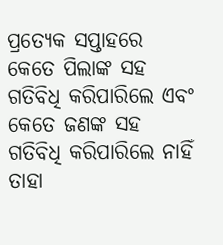ପ୍ରତ୍ଯେକ ସପ୍ତାହରେ କେତେ ପିଲାଙ୍କ ସହ ଗତିବିଧି କରିପାରିଲେ ଏବଂ କେତେ ଜଣଙ୍କ ସହ ଗତିବିଧି କରିପାରିଲେ ନାହିଁ ତାହା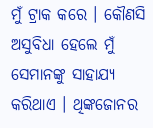ମୁଁ ଟ୍ରାକ କରେ । କୌଣସି ଅସୁବିଧା ହେଲେ ମୁଁ ସେମାନଙ୍କୁ ସାହାଯ୍ୟ କରିଥାଏ । ଥିଙ୍କଜୋନର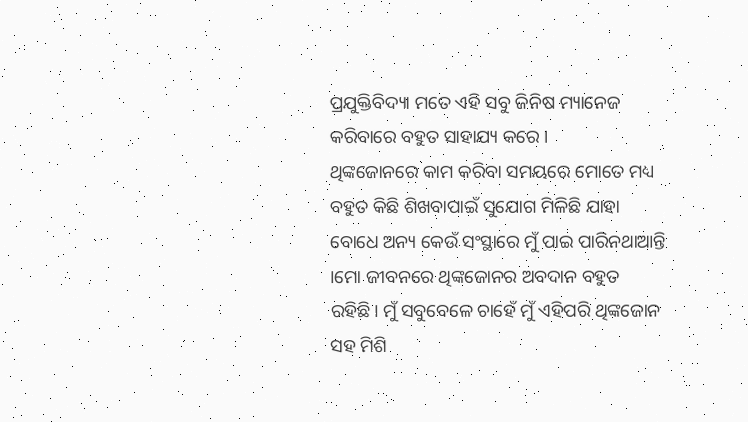ପ୍ରଯୁକ୍ତିବିଦ୍ୟା ମତେ ଏହି ସବୁ ଜିନିଷ ମ୍ୟାନେଜ କରିବାରେ ବହୁତ ସାହାଯ୍ୟ କରେ ।
ଥିଙ୍କଜୋନରେ କାମ କରିବା ସମୟରେ ମୋତେ ମଧ୍ୟ ବହୁତ କିଛି ଶିଖବାପାଇଁ ସୁଯୋଗ ମିଳିଛି ଯାହା ବୋଧେ ଅନ୍ୟ କେଉଁ ସଂସ୍ଥାରେ ମୁଁ ପାଇ ପାରିନଥାଆନ୍ତି ।ମୋ ଜୀବନରେ ଥିଙ୍କଜୋନର ଅବଦାନ ବହୁତ ରହିଛି। ମୁଁ ସବୁବେଳେ ଚାହେଁ ମୁଁ ଏହିପରି ଥିଙ୍କଜୋନ ସହ ମିଶି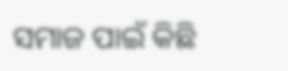ସମାଜ ପାଇଁ କିଛି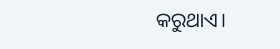କରୁଥାଏ।